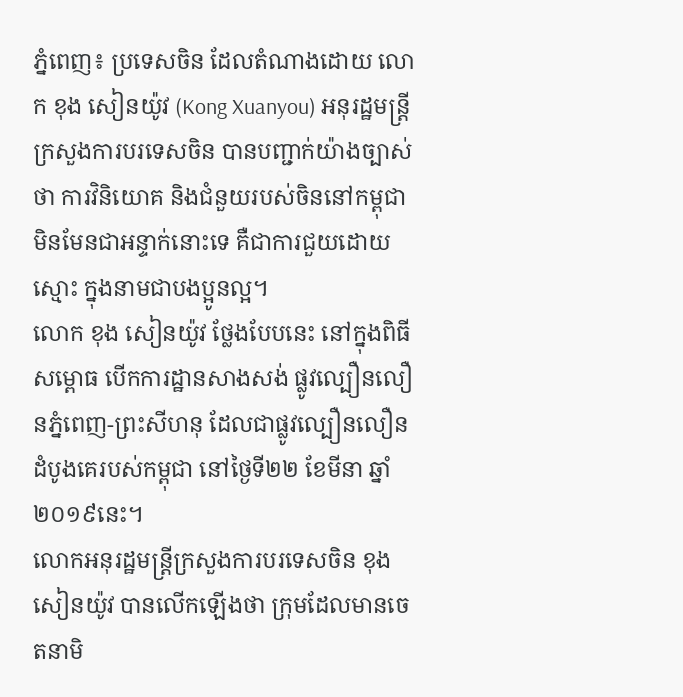ភ្នំពេញ៖ ប្រទេសចិន ដែលតំណាងដោយ លោក ខុង សៀនយ៉ូវ (Kong Xuanyou) អនុរដ្ឋមន្ត្រីក្រសួងការបរទេសចិន បានបញ្ជាក់យ៉ាងច្បាស់ថា ការវិនិយោគ និងជំនួយរបស់ចិននៅកម្ពុជាមិនមែនជាអន្ទាក់នោះទេ គឺជាការជួយដោយស្មោះ ក្នុងនាមជាបងប្អូនល្អ។
លោក ខុង សៀនយ៉ូវ ថ្លែងបែបនេះ នៅក្នុងពិធីសម្ពោធ បើកការដ្ឋានសាងសង់ ផ្លូវល្បឿនលឿនភ្នំពេញ-ព្រះសីហនុ ដែលជាផ្លូវល្បឿនលឿនដំបូងគេរបស់កម្ពុជា នៅថ្ងៃទី២២ ខែមីនា ឆ្នាំ២០១៩នេះ។
លោកអនុរដ្ឋមន្ត្រីក្រសួងការបរទេសចិន ខុង សៀនយ៉ូវ បានលើកឡើងថា ក្រុមដែលមានចេតនាមិ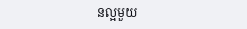នល្អមួយ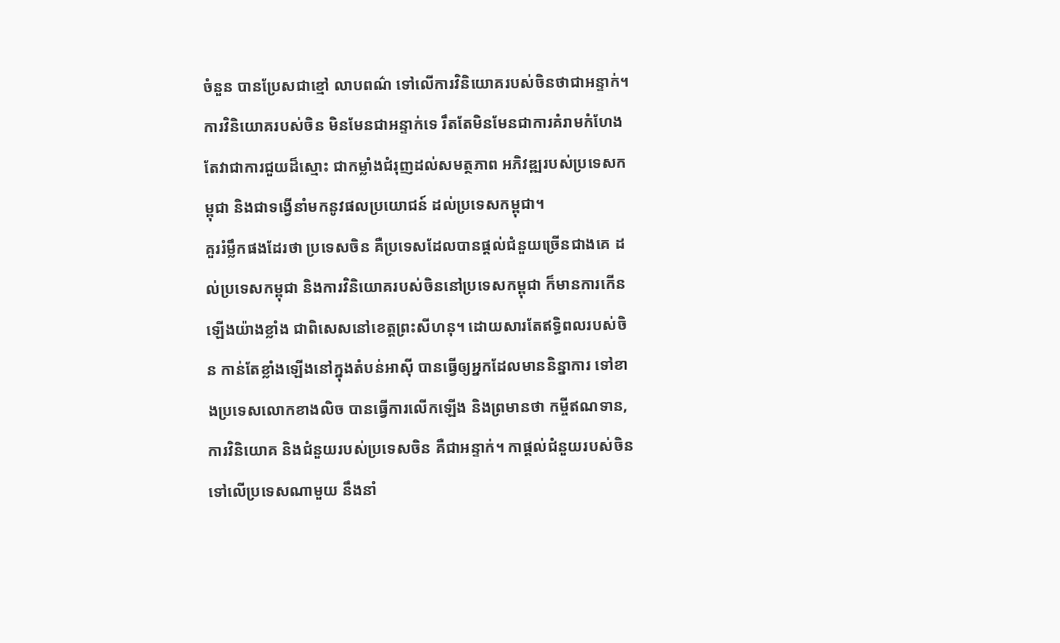ចំនួន បានប្រែសជាខ្មៅ លាបពណ៌ ទៅលើការវិនិយោគរបស់ចិនថាជាអន្ទាក់។ ការវិនិយោគរបស់ចិន មិនមែនជាអន្ទាក់ទេ រឹតតែមិនមែនជាការគំរាមកំហែង តែវាជាការជួយដ៏ស្មោះ ជាកម្លាំងជំរុញដល់សមត្ថភាព អភិវឌ្ឍរបស់ប្រទេសកម្ពុជា និងជាទង្វើនាំមកនូវផលប្រយោជន៍ ដល់ប្រទេសកម្ពុជា។
គួររំម្លឹកផងដែរថា ប្រទេសចិន គឺប្រទេសដែលបានផ្ដល់ជំនួយច្រើនជាងគេ ដល់ប្រទេសកម្ពុជា និងការវិនិយោគរបស់ចិននៅប្រទេសកម្ពុជា ក៏មានការកើនឡើងយ៉ាងខ្លាំង ជាពិសេសនៅខេត្តព្រះសីហនុ។ ដោយសារតែឥទ្ធិពលរបស់ចិន កាន់តែខ្លាំងឡើងនៅក្នុងតំបន់អាស៊ី បានធ្វើឲ្យអ្នកដែលមាននិន្នាការ ទៅខាងប្រទេសលោកខាងលិច បានធ្វើការលើកឡើង និងព្រមានថា កម្ចីឥណទាន, ការវិនិយោគ និងជំនួយរបស់ប្រទេសចិន គឺជាអន្ទាក់។ កាផ្ដល់ជំនួយរបស់ចិន ទៅលើប្រទេសណាមួយ នឹងនាំ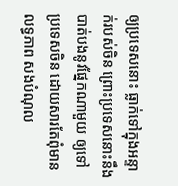ឲ្យប្រទេសនោះ ធ្លាក់ទៅក្នុងអន្ទាក់របស់ចិន ព្រោះប្រទេសនោះនឹងបាត់បងនូវផ្នែកណាមួយ ឲ្យទៅប្រទេសចិន ដោយសារតែពុំមានលទ្ធភាព សងបំណុល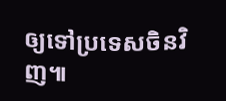ឲ្យទៅប្រទេសចិនវិញ៕